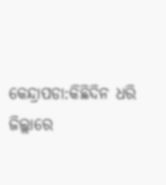କେନ୍ଦ୍ରାପଡା:କିଛିଦିନ ଧରି ଜିଲ୍ଲାରେ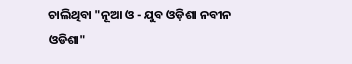ଚାଲିଥିବା "ନୂଆ ଓ - ଯୁବ ଓଡ଼ିଶା ନବୀନ ଓଡିଶା"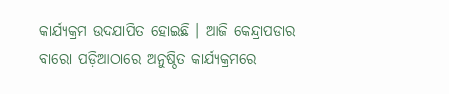କାର୍ଯ୍ୟକ୍ରମ ଉଦଯାପିତ ହୋଇଛି । ଆଜି କେନ୍ଦ୍ରାପଡାର ବାରୋ ପଡ଼ିଆଠାରେ ଅନୁଷ୍ଠିତ କାର୍ଯ୍ୟକ୍ରମରେ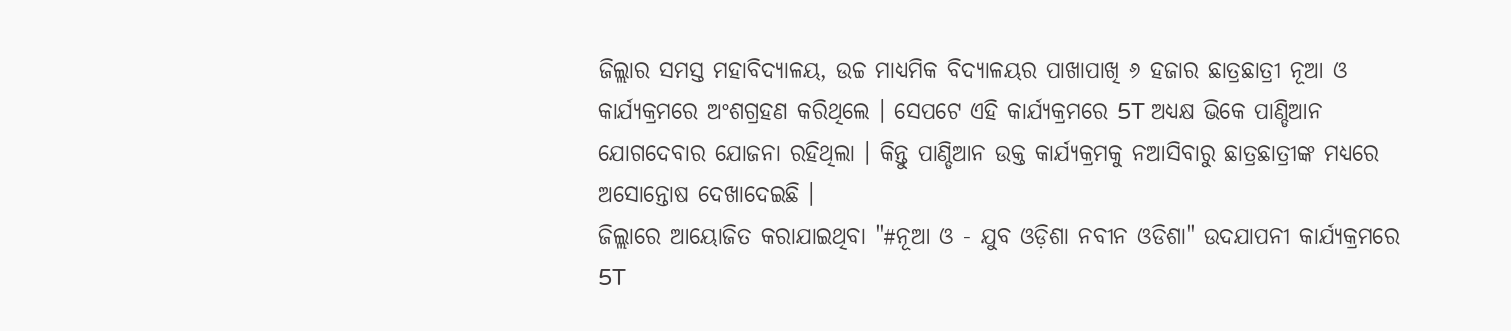ଜିଲ୍ଲାର ସମସ୍ତ ମହାବିଦ୍ୟାଳୟ, ଉଚ୍ଚ ମାଧ୍ୟମିକ ବିଦ୍ୟାଳୟର ପାଖାପାଖି ୬ ହଜାର ଛାତ୍ରଛାତ୍ରୀ ନୂଆ ଓ କାର୍ଯ୍ୟକ୍ରମରେ ଅଂଶଗ୍ରହଣ କରିଥିଲେ । ସେପଟେ ଏହି କାର୍ଯ୍ୟକ୍ରମରେ 5T ଅଧ୍ୟକ୍ଷ ଭିକେ ପାଣ୍ଡିଆନ ଯୋଗଦେବାର ଯୋଜନା ରହିଥିଲା । କିନ୍ତୁ ପାଣ୍ଡିଆନ ଉକ୍ତ କାର୍ଯ୍ୟକ୍ରମକୁ ନଆସିବାରୁ ଛାତ୍ରଛାତ୍ରୀଙ୍କ ମଧ୍ୟରେ ଅସୋନ୍ତୋଷ ଦେଖାଦେଇଛି ।
ଜିଲ୍ଲାରେ ଆୟୋଜିତ କରାଯାଇଥିବା "#ନୂଆ ଓ - ଯୁବ ଓଡ଼ିଶା ନବୀନ ଓଡିଶା" ଉଦଯାପନୀ କାର୍ଯ୍ୟକ୍ରମରେ 5T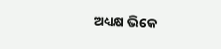ଅଧ୍ୟକ୍ଷ ଭିକେ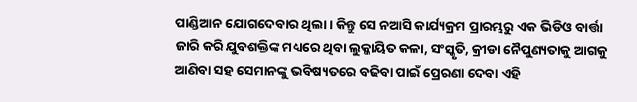ପାଣ୍ଡିଆନ ଯୋଗଦେବାର ଥିଲା । କିନ୍ତୁ ସେ ନଆସି କାର୍ଯ୍ୟକ୍ରମ ପ୍ରାରମ୍ଭରୁ ଏକ ଭିଡିଓ ବାର୍ତ୍ତା ଜାରି କରି ଯୁବଶକ୍ତିଙ୍କ ମଧ୍ୟରେ ଥିବା ଲୁକ୍କାୟିତ କଳା, ସଂସ୍କୃତି, କ୍ରୀଡା ନୈପୁଣ୍ୟତାକୁ ଆଗକୁ ଆଣିବା ସହ ସେମାନଙ୍କୁ ଭବିଷ୍ୟତରେ ବଢିବା ପାଇଁ ପ୍ରେରଣା ଦେବା ଏହି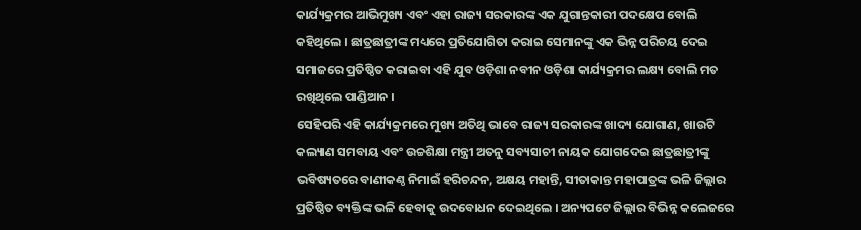କାର୍ଯ୍ୟକ୍ରମର ଆଭିମୁଖ୍ୟ ଏବଂ ଏହା ରାଜ୍ୟ ସରକାରଙ୍କ ଏକ ଯୁଗାନ୍ତକାରୀ ପଦକ୍ଷେପ ବୋଲି କହିଥିଲେ । ଛାତ୍ରଛାତ୍ରୀଙ୍କ ମଧ୍ୟରେ ପ୍ରତିଯୋଗିତା କରାଇ ସେମାନଙ୍କୁ ଏକ ଭିନ୍ନ ପରିଚୟ ଦେଇ ସମାଜରେ ପ୍ରତିଷ୍ଠିତ କରାଇବା ଏହି ଯୁବ ଓଡ଼ିଶା ନବୀନ ଓଡ଼ିଶା କାର୍ଯ୍ୟକ୍ରମର ଲକ୍ଷ୍ୟ ବୋଲି ମତ ରଖିଥିଲେ ପାଣ୍ଡିଆନ ।
ସେହିପରି ଏହି କାର୍ଯ୍ୟକ୍ରମରେ ମୁଖ୍ୟ ଅତିଥି ଭାବେ ରାଜ୍ୟ ସରକାରଙ୍କ ଖାଦ୍ୟ ଯୋଗାଣ, ଖାଉଟି କଲ୍ୟାଣ ସମବାୟ ଏବଂ ଉଚ୍ଚଶିକ୍ଷା ମନ୍ତ୍ରୀ ଅତନୁ ସବ୍ୟସାଚୀ ନାୟକ ଯୋଗଦେଇ ଛାତ୍ରଛାତ୍ରୀଙ୍କୁ ଭବିଷ୍ୟତରେ ବାଣୀକଣ୍ଠ ନିମାଇଁ ହରିଚନ୍ଦନ, ଅକ୍ଷୟ ମହାନ୍ତି, ସୀତାକାନ୍ତ ମହାପାତ୍ରଙ୍କ ଭଳି ଜିଲ୍ଲାର ପ୍ରତିଷ୍ଠିତ ବ୍ୟକ୍ତିଙ୍କ ଭଳି ହେବାକୁ ଉଦବୋଧନ ଦେଇଥିଲେ । ଅନ୍ୟପଟେ ଜିଲ୍ଲାର ବିଭିନ୍ନ କଲେଜରେ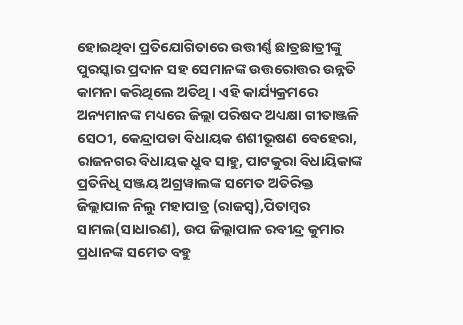ହୋଇଥିବା ପ୍ରତିଯୋଗିତାରେ ଉତ୍ତୀର୍ଣ୍ଣ ଛାତ୍ରଛାତ୍ରୀଙ୍କୁ ପୁରସ୍କାର ପ୍ରଦାନ ସହ ସେମାନଙ୍କ ଉତ୍ତରୋତ୍ତର ଉନ୍ନତି କାମନା କରିଥିଲେ ଅତିଥି । ଏହି କାର୍ଯ୍ୟକ୍ରମରେ ଅନ୍ୟମାନଙ୍କ ମଧ୍ୟରେ ଜିଲ୍ଲା ପରିଷଦ ଅଧ୍ୟକ୍ଷା ଗୀତାଞ୍ଜଳି ସେଠୀ, କେନ୍ଦ୍ରାପଡା ବିଧାୟକ ଶଶୀଭୂଷଣ ବେହେରା, ରାଜନଗର ବିଧାୟକ ଧ୍ରୁବ ସାହୁ, ପାଟକୁରା ବିଧାୟିକାଙ୍କ ପ୍ରତିନିଧି ସଞ୍ଜୟ ଅଗ୍ରୱାଲଙ୍କ ସମେତ ଅତିରିକ୍ତ ଜିଲ୍ଲାପାଳ ନିଲୁ ମହାପାତ୍ର (ରାଜସ୍ୱ),ପିତାମ୍ବର ସାମଲ(ସାଧାରଣ), ଉପ ଜିଲ୍ଲାପାଳ ରବୀନ୍ଦ୍ର କୁମାର ପ୍ରଧାନଙ୍କ ସମେତ ବହୁ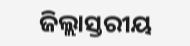ଜିଲ୍ଲାସ୍ତରୀୟ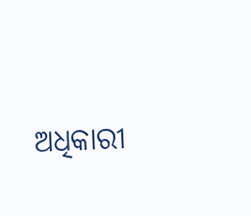ଅଧିକାରୀ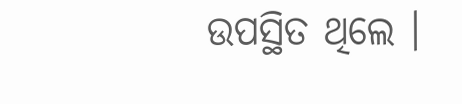ଉପସ୍ଥିତ ଥିଲେ ।